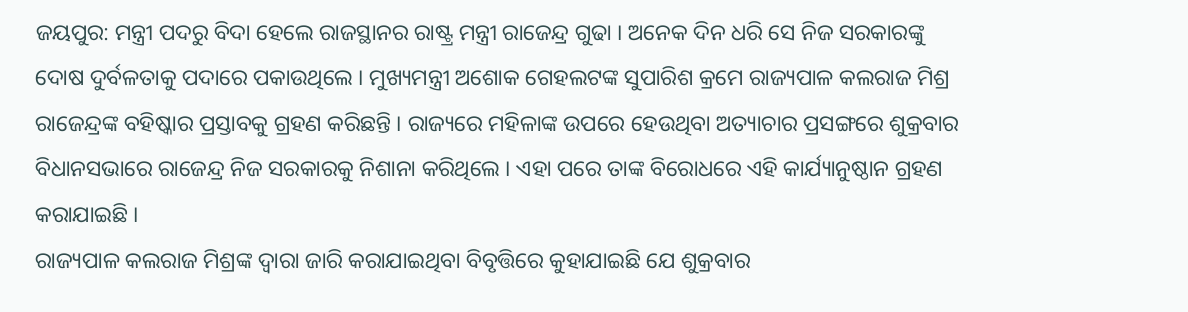ଜୟପୁର: ମନ୍ତ୍ରୀ ପଦରୁ ବିଦା ହେଲେ ରାଜସ୍ଥାନର ରାଷ୍ଟ୍ର ମନ୍ତ୍ରୀ ରାଜେନ୍ଦ୍ର ଗୁଢା । ଅନେକ ଦିନ ଧରି ସେ ନିଜ ସରକାରଙ୍କୁ ଦୋଷ ଦୁର୍ବଳତାକୁ ପଦାରେ ପକାଉଥିଲେ । ମୁଖ୍ୟମନ୍ତ୍ରୀ ଅଶୋକ ଗେହଲଟଙ୍କ ସୁପାରିଶ କ୍ରମେ ରାଜ୍ୟପାଳ କଲରାଜ ମିଶ୍ର ରାଜେନ୍ଦ୍ରଙ୍କ ବହିଷ୍କାର ପ୍ରସ୍ତାବକୁ ଗ୍ରହଣ କରିଛନ୍ତି । ରାଜ୍ୟରେ ମହିଳାଙ୍କ ଉପରେ ହେଉଥିବା ଅତ୍ୟାଚାର ପ୍ରସଙ୍ଗରେ ଶୁକ୍ରବାର ବିଧାନସଭାରେ ରାଜେନ୍ଦ୍ର ନିଜ ସରକାରକୁ ନିଶାନା କରିଥିଲେ । ଏହା ପରେ ତାଙ୍କ ବିରୋଧରେ ଏହି କାର୍ଯ୍ୟାନୁଷ୍ଠାନ ଗ୍ରହଣ କରାଯାଇଛି ।
ରାଜ୍ୟପାଳ କଲରାଜ ମିଶ୍ରଙ୍କ ଦ୍ବାରା ଜାରି କରାଯାଇଥିବା ବିବୃତ୍ତିରେ କୁହାଯାଇଛି ଯେ ଶୁକ୍ରବାର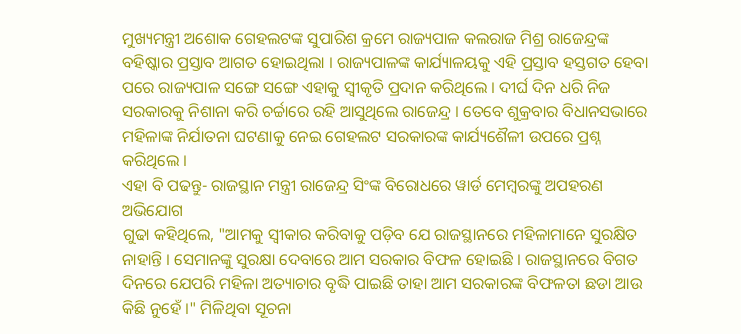ମୁଖ୍ୟମନ୍ତ୍ରୀ ଅଶୋକ ଗେହଲଟଙ୍କ ସୁପାରିଶ କ୍ରମେ ରାଜ୍ୟପାଳ କଲରାଜ ମିଶ୍ର ରାଜେନ୍ଦ୍ରଙ୍କ ବହିଷ୍କାର ପ୍ରସ୍ତାବ ଆଗତ ହୋଇଥିଲା । ରାଜ୍ୟପାଳଙ୍କ କାର୍ଯ୍ୟାଳୟକୁ ଏହି ପ୍ରସ୍ତାବ ହସ୍ତଗତ ହେବା ପରେ ରାଜ୍ୟପାଳ ସଙ୍ଗେ ସଙ୍ଗେ ଏହାକୁ ସ୍ବୀକୃତି ପ୍ରଦାନ କରିଥିଲେ । ଦୀର୍ଘ ଦିନ ଧରି ନିଜ ସରକାରକୁ ନିଶାନା କରି ଚର୍ଚ୍ଚାରେ ରହି ଆସୁଥିଲେ ରାଜେନ୍ଦ୍ର । ତେବେ ଶୁକ୍ରବାର ବିଧାନସଭାରେ ମହିଳାଙ୍କ ନିର୍ଯାତନା ଘଟଣାକୁ ନେଇ ଗେହଲଟ ସରକାରଙ୍କ କାର୍ଯ୍ୟଶୈଳୀ ଉପରେ ପ୍ରଶ୍ନ କରିଥିଲେ ।
ଏହା ବି ପଢନ୍ତୁ- ରାଜସ୍ଥାନ ମନ୍ତ୍ରୀ ରାଜେନ୍ଦ୍ର ସିଂଙ୍କ ବିରୋଧରେ ୱାର୍ଡ ମେମ୍ବରଙ୍କୁ ଅପହରଣ ଅଭିଯୋଗ
ଗୁଢା କହିଥିଲେ, "ଆମକୁ ସ୍ବୀକାର କରିବାକୁ ପଡ଼ିବ ଯେ ରାଜସ୍ଥାନରେ ମହିଳାମାନେ ସୁରକ୍ଷିତ ନାହାନ୍ତି । ସେମାନଙ୍କୁ ସୁରକ୍ଷା ଦେବାରେ ଆମ ସରକାର ବିଫଳ ହୋଇଛି । ରାଜସ୍ଥାନରେ ବିଗତ ଦିନରେ ଯେପରି ମହିଳା ଅତ୍ୟାଚାର ବୃଦ୍ଧି ପାଇଛି ତାହା ଆମ ସରକାରଙ୍କ ବିଫଳତା ଛଡା ଆଉ କିଛି ନୁହେଁ ।" ମିଳିଥିବା ସୂଚନା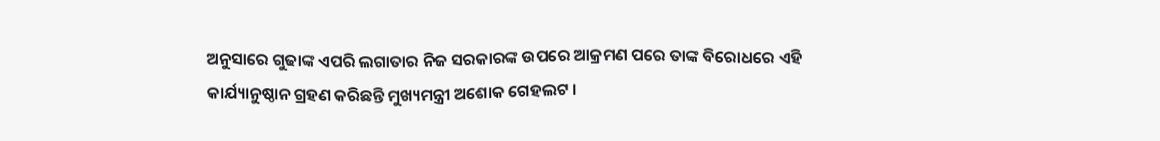ଅନୁସାରେ ଗୁଢାଙ୍କ ଏପରି ଲଗାତାର ନିଜ ସରକାରଙ୍କ ଉପରେ ଆକ୍ରମଣ ପରେ ତାଙ୍କ ବିରୋଧରେ ଏହି କାର୍ଯ୍ୟାନୁଷ୍ଠାନ ଗ୍ରହଣ କରିଛନ୍ତି ମୁଖ୍ୟମନ୍ତ୍ରୀ ଅଶୋକ ଗେହଲଟ ।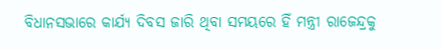ବିଧାନସଭାରେ କାର୍ଯ୍ୟ ଦିବସ ଜାରି ଥିବା ସମୟରେ ହିଁ ମନ୍ତ୍ରୀ ରାଜେନ୍ଦ୍ରକୁ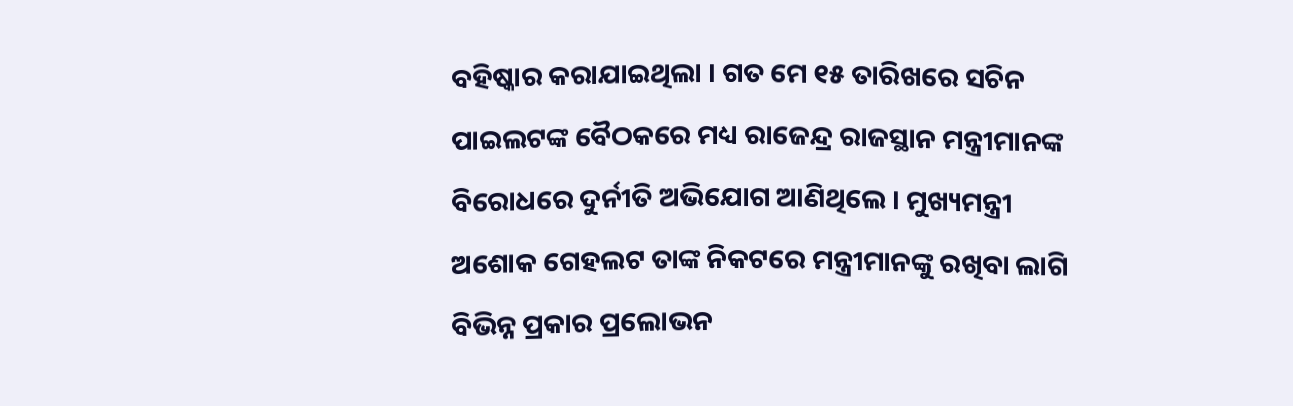ବହିଷ୍କାର କରାଯାଇଥିଲା । ଗତ ମେ ୧୫ ତାରିଖରେ ସଚିନ ପାଇଲଟଙ୍କ ବୈଠକରେ ମଧ୍ୟ ରାଜେନ୍ଦ୍ର ରାଜସ୍ଥାନ ମନ୍ତ୍ରୀମାନଙ୍କ ବିରୋଧରେ ଦୁର୍ନୀତି ଅଭିଯୋଗ ଆଣିଥିଲେ । ମୁଖ୍ୟମନ୍ତ୍ରୀ ଅଶୋକ ଗେହଲଟ ତାଙ୍କ ନିକଟରେ ମନ୍ତ୍ରୀମାନଙ୍କୁ ରଖିବା ଲାଗି ବିଭିନ୍ନ ପ୍ରକାର ପ୍ରଲୋଭନ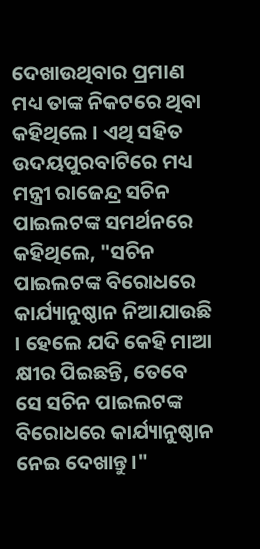ଦେଖାଉଥିବାର ପ୍ରମାଣ ମଧ୍ୟ ତାଙ୍କ ନିକଟରେ ଥିବା କହିଥିଲେ । ଏଥି ସହିତ ଉଦୟପୁରବାଟିରେ ମଧ୍ୟ ମନ୍ତ୍ରୀ ରାଜେନ୍ଦ୍ର ସଚିନ ପାଇଲଟଙ୍କ ସମର୍ଥନରେ କହିଥିଲେ, "ସଚିନ ପାଇଲଟଙ୍କ ବିରୋଧରେ କାର୍ଯ୍ୟାନୁଷ୍ଠାନ ନିଆଯାଉଛି । ହେଲେ ଯଦି କେହି ମାଆ କ୍ଷୀର ପିଇଛନ୍ତି, ତେବେ ସେ ସଚିନ ପାଇଲଟଙ୍କ ବିରୋଧରେ କାର୍ଯ୍ୟାନୁଷ୍ଠାନ ନେଇ ଦେଖାନ୍ତୁ।"